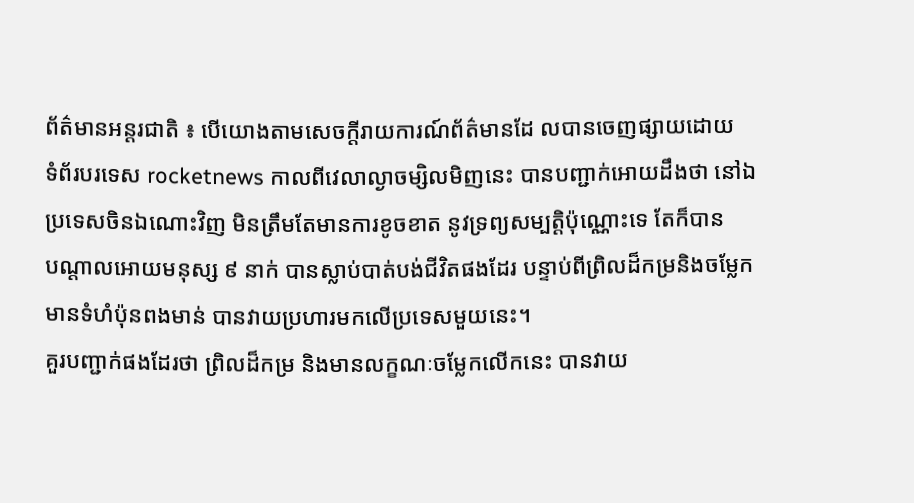ព័ត៌មានអន្តរជាតិ ៖ បើយោងតាមសេចក្តីរាយការណ៍ព័ត៌មានដែ លបានចេញផ្សាយដោយ
ទំព័របរទេស rocketnews កាលពីវេលាល្ងាចម្សិលមិញនេះ បានបញ្ជាក់អោយដឹងថា នៅឯ
ប្រទេសចិនឯណោះវិញ មិនត្រឹមតែមានការខូចខាត នូវទ្រព្យសម្បតិ្តប៉ុណ្ណោះទេ តែក៏បាន
បណ្តាលអោយមនុស្ស ៩ នាក់ បានស្លាប់បាត់បង់ជីវិតផងដែរ បន្ទាប់ពីព្រិលដ៏កម្រនិងចម្លែក
មានទំហំប៉ុនពងមាន់ បានវាយប្រហារមកលើប្រទេសមួយនេះ។
គួរបញ្ជាក់ផងដែរថា ពិ្រលដ៏កម្រ និងមានលក្ខណៈចម្លែកលើកនេះ បានវាយ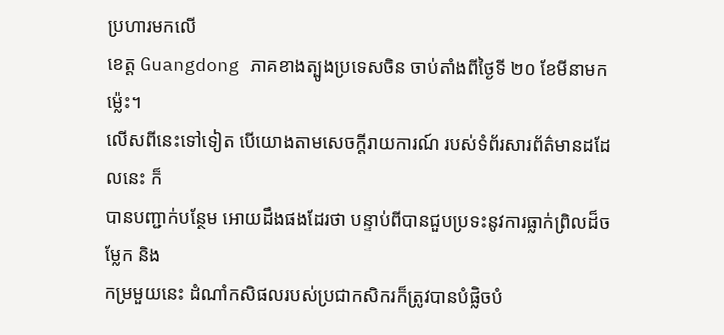ប្រហារមកលើ
ខេត្ត Guangdong ភាគខាងត្បូងប្រទេសចិន ចាប់តាំងពីថ្ងៃទី ២០ ខែមីនាមកម្ល៉េះ។
លើសពីនេះទៅទៀត បើយោងតាមសេចក្តីរាយការណ៍ របស់ទំព័រសារព័ត៌មានដដែលនេះ ក៏
បានបញ្ជាក់បន្ថែម អោយដឹងផងដែរថា បន្ទាប់ពីបានជួបប្រទះនូវការធ្លាក់ព្រិលដ៏ចម្លែក និង
កម្រមួយនេះ ដំណាំកសិផលរបស់ប្រជាកសិករក៏ត្រូវបានបំផ្លិចបំ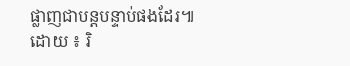ផ្លាញជាបន្តបន្ទាប់ផងដែរ៕
ដោយ ៖ រិ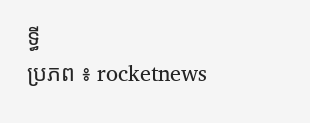ទ្ធី
ប្រភព ៖ rocketnews